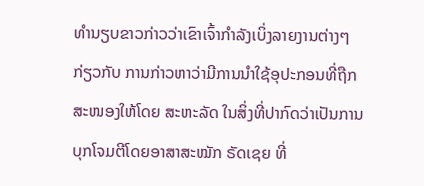ທຳນຽບຂາວກ່າວວ່າເຂົາເຈົ້າກຳລັງເບິ່ງລາຍງານຕ່າງໆ ກ່ຽວກັບ ການກ່າວຫາວ່າມີການນຳໃຊ້ອຸປະກອນທີ່ຖືກສະໜອງໃຫ້ໂດຍ ສະຫະລັດ ໃນສິ່ງທີ່ປາກົດວ່າເປັນການບຸກໂຈມຕີໂດຍອາສາສະໝັກ ຣັດເຊຍ ທີ່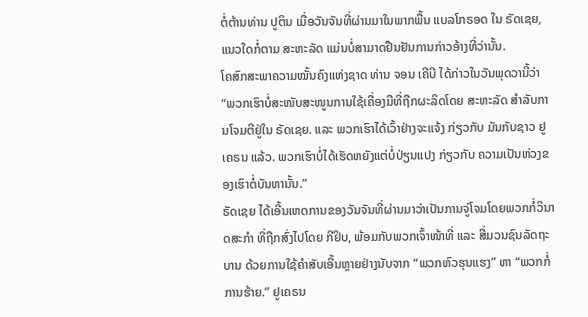ຕໍ່ຕ້ານທ່ານ ປູຕິນ ເມື່ອວັນຈັນທີ່ຜ່ານມາໃນພາກພື້ນ ແບລໂກຣອດ ໃນ ຣັດເຊຍ, ແນວໃດກໍ່ຕາມ ສະຫະລັດ ແມ່ນບໍ່ສາມາດຢືນຢັນການກ່າວອ້າງທີ່ວ່ານັ້ນ.
ໂຄສົກສະພາຄວາມໝັ້ນຄົງແຫ່ງຊາດ ທ່ານ ຈອນ ເຄີບີ ໄດ້ກ່າວໃນວັນພຸດວານີ້ວ່າ “ພວກເຮົາບໍ່ສະໜັບສະໜູນການໃຊ້ເຄື່ອງມືທີ່ຖືກຜະລິດໂດຍ ສະຫະລັດ ສຳລັບການໂຈມຕີຢູ່ໃນ ຣັດເຊຍ. ແລະ ພວກເຮົາໄດ້ເວົ້າຢ່າງຈະແຈ້ງ ກ່ຽວກັບ ມັນກັບຊາວ ຢູເຄຣນ ແລ້ວ. ພວກເຮົາບໍ່ໄດ້ເຮັດຫຍັງແຕ່ບໍ່ປ່ຽນແປງ ກ່ຽວກັບ ຄວາມເປັນຫ່ວງຂອງເຮົາຕໍ່ບັນຫານັ້ນ.”
ຣັດເຊຍ ໄດ້ເອີ້ນເຫດການຂອງວັນຈັນທີ່ຜ່ານມາວ່າເປັນການຈູ່ໂຈມໂດຍພວກກໍ່ວິນາດສະກຳ ທີ່ຖືກສົ່ງໄປໂດຍ ກີຢິບ, ພ້ອມກັບພວກເຈົ້າໜ້າທີ່ ແລະ ສື່ມວນຊົນລັດຖະບານ ດ້ວຍການໃຊ້ຄຳສັບເອີ້ນຫຼາຍຢ່າງນັບຈາກ “ພວກຫົວຮຸນແຮງ” ຫາ “ພວກກໍ່ການຮ້າຍ.” ຢູເຄຣນ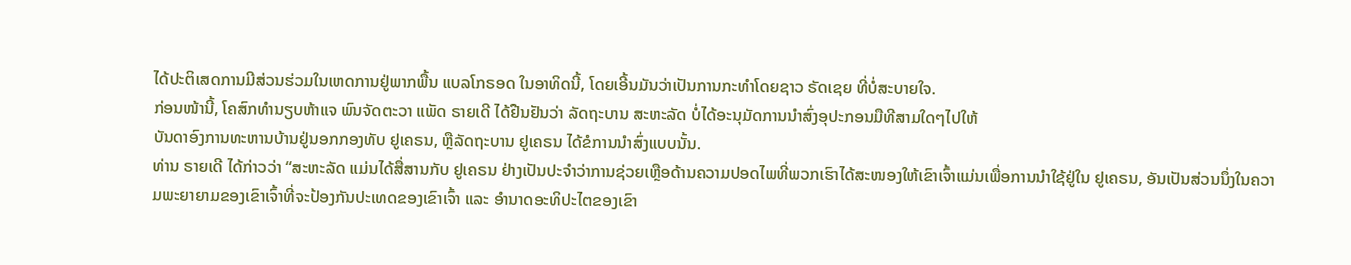ໄດ້ປະຕິເສດການມີສ່ວນຮ່ວມໃນເຫດການຢູ່ພາກພື້ນ ແບລໂກຣອດ ໃນອາທິດນີ້, ໂດຍເອີ້ນມັນວ່າເປັນການກະທຳໂດຍຊາວ ຣັດເຊຍ ທີ່ບໍ່ສະບາຍໃຈ.
ກ່ອນໜ້ານີ້, ໂຄສົກທຳນຽບຫ້າແຈ ພົນຈັດຕະວາ ແພັດ ຣາຍເດີ ໄດ້ຢືນຢັນວ່າ ລັດຖະບານ ສະຫະລັດ ບໍ່ໄດ້ອະນຸມັດການນຳສົ່ງອຸປະກອນມືທີສາມໃດໆໄປໃຫ້
ບັນດາອົງການທະຫານບ້ານຢູ່ນອກກອງທັບ ຢູເຄຣນ, ຫຼືລັດຖະບານ ຢູເຄຣນ ໄດ້ຂໍການນຳສົ່ງແບບນັ້ນ.
ທ່ານ ຣາຍເດີ ໄດ້ກ່າວວ່າ “ສະຫະລັດ ແມ່ນໄດ້ສື່ສານກັບ ຢູເຄຣນ ຢ່າງເປັນປະຈຳວ່າການຊ່ວຍເຫຼືອດ້ານຄວາມປອດໄພທີ່ພວກເຮົາໄດ້ສະໜອງໃຫ້ເຂົາເຈົ້າແມ່ນເພື່ອການນຳໃຊ້ຢູ່ໃນ ຢູເຄຣນ, ອັນເປັນສ່ວນນຶ່ງໃນຄວາມພະຍາຍາມຂອງເຂົາເຈົ້າທີ່ຈະປ້ອງກັນປະເທດຂອງເຂົາເຈົ້າ ແລະ ອຳນາດອະທິປະໄຕຂອງເຂົາ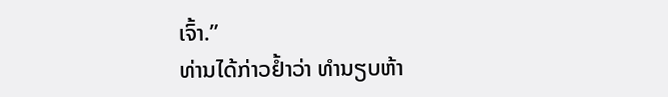ເຈົ້າ.”
ທ່ານໄດ້ກ່າວຢ້ຳວ່າ ທຳນຽບຫ້າ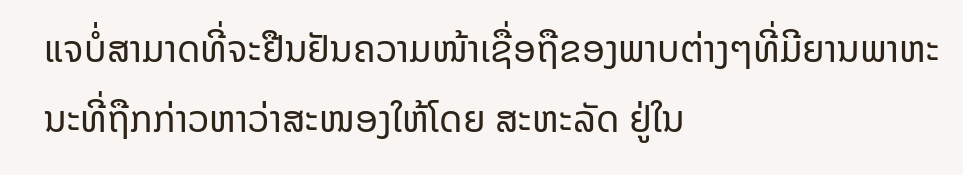ແຈບໍ່ສາມາດທີ່ຈະຢືນຢັນຄວາມໜ້າເຊື່ອຖືຂອງພາບຕ່າງໆທີ່ມີຍານພາຫະນະທີ່ຖືກກ່າວຫາວ່າສະໜອງໃຫ້ໂດຍ ສະຫະລັດ ຢູ່ໃນ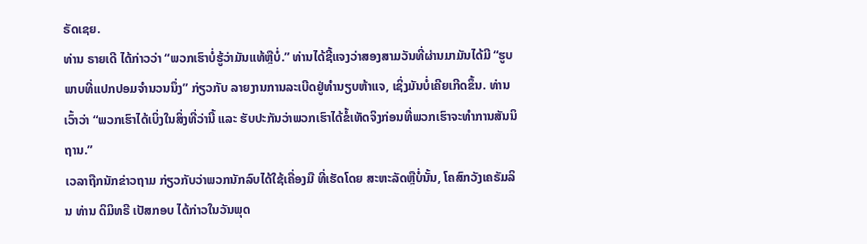ຣັດເຊຍ.
ທ່ານ ຣາຍເດີ ໄດ້ກ່າວວ່າ “ພວກເຮົາບໍ່ຮູ້ວ່າມັນແທ້ຫຼືບໍ່.” ທ່ານໄດ້ຊີ້ແຈງວ່າສອງສາມວັນທີ່ຜ່ານມາມັນໄດ້ມີ “ຮູບພາບທີ່ແປກປອມຈຳນວນນຶ່ງ” ກ່ຽວກັບ ລາຍງານການລະເບີດຢູ່ທຳນຽບຫ້າແຈ, ເຊິ່ງມັນບໍ່ເຄີຍເກີດຂຶ້ນ. ທ່ານເວົ້າວ່າ “ພວກເຮົາໄດ້ເບິ່ງໃນສິ່ງທີ່ວ່ານີ້ ແລະ ຮັບປະກັນວ່າພວກເຮົາໄດ້ຂໍ້ເທັດຈິງກ່ອນທີ່ພວກເຮົາຈະທຳການສັນນິຖານ.”
ເວລາຖືກນັກຂ່າວຖາມ ກ່ຽວກັບວ່າພວກນັກລົບໄດ້ໃຊ້ເຄື່ອງມື ທີ່ເຮັດໂດຍ ສະຫະລັດຫຼືບໍ່ນັ້ນ, ໂຄສົກວັງເຄຣັມລິນ ທ່ານ ດິມິທຣີ ເປັສກອບ ໄດ້ກ່າວໃນວັນພຸດ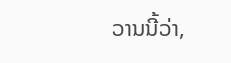ວານນີ້ວ່າ,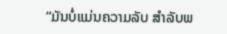“ມັນບໍ່ແມ່ນຄວາມລັບ ສຳລັບພ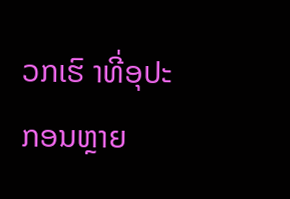ວກເຮົ າທີ່ອຸປະກອນຫຼາຍ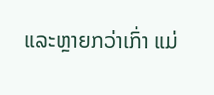ແລະຫຼາຍກວ່າເກົ່າ ແມ່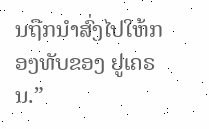ນຖືກນຳສົ່ງໄປໃຫ້ກອງທັບຂອງ ຢູເຄຣນ.”